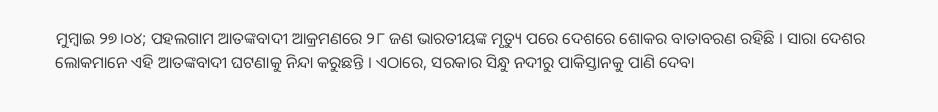ମୁମ୍ଵାଇ ୨୭।୦୪; ପହଲଗାମ ଆତଙ୍କବାଦୀ ଆକ୍ରମଣରେ ୨୮ ଜଣ ଭାରତୀୟଙ୍କ ମୃତ୍ୟୁ ପରେ ଦେଶରେ ଶୋକର ବାତାବରଣ ରହିଛି । ସାରା ଦେଶର ଲୋକମାନେ ଏହି ଆତଙ୍କବାଦୀ ଘଟଣାକୁ ନିନ୍ଦା କରୁଛନ୍ତି । ଏଠାରେ, ସରକାର ସିନ୍ଧୁ ନଦୀରୁ ପାକିସ୍ତାନକୁ ପାଣି ଦେବା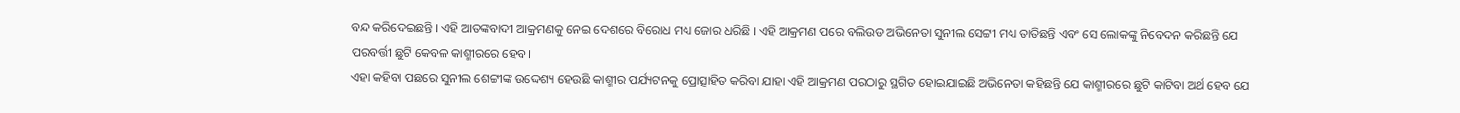ବନ୍ଦ କରିଦେଇଛନ୍ତି । ଏହି ଆତଙ୍କବାଦୀ ଆକ୍ରମଣକୁ ନେଇ ଦେଶରେ ବିରୋଧ ମଧ୍ୟ ଜୋର ଧରିଛି । ଏହି ଆକ୍ରମଣ ପରେ ବଲିଉଡ ଅଭିନେତା ସୁନୀଲ ସେଟ୍ଟୀ ମଧ୍ୟ ତାତିଛନ୍ତି ଏବଂ ସେ ଲୋକଙ୍କୁ ନିବେଦନ କରିଛନ୍ତି ଯେ ପରବର୍ତ୍ତୀ ଛୁଟି କେବଳ କାଶ୍ମୀରରେ ହେବ।
ଏହା କହିବା ପଛରେ ସୁନୀଲ ଶେଟ୍ଟୀଙ୍କ ଉଦ୍ଦେଶ୍ୟ ହେଉଛି କାଶ୍ମୀର ପର୍ଯ୍ୟଟନକୁ ପ୍ରୋତ୍ସାହିତ କରିବା ଯାହା ଏହି ଆକ୍ରମଣ ପରଠାରୁ ସ୍ଥଗିତ ହୋଇଯାଇଛି ଅଭିନେତା କହିଛନ୍ତି ଯେ କାଶ୍ମୀରରେ ଛୁଟି କାଟିବା ଅର୍ଥ ହେବ ଯେ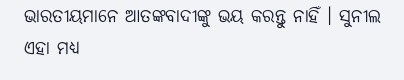ଭାରତୀୟମାନେ ଆତଙ୍କବାଦୀଙ୍କୁ ଭୟ କରନ୍ତୁ ନାହିଁ । ସୁନୀଲ ଏହା ମଧ୍ୟ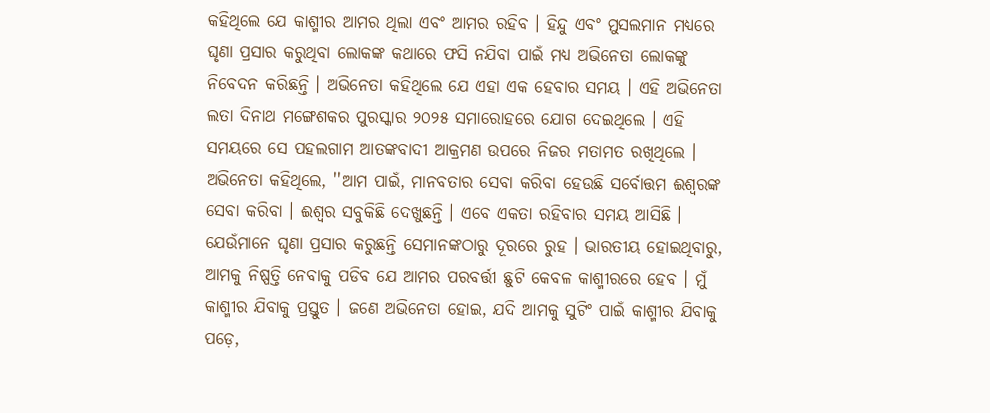କହିଥିଲେ ଯେ କାଶ୍ମୀର ଆମର ଥିଲା ଏବଂ ଆମର ରହିବ । ହିନ୍ଦୁ ଏବଂ ମୁସଲମାନ ମଧ୍ୟରେ ଘୃଣା ପ୍ରସାର କରୁଥିବା ଲୋକଙ୍କ କଥାରେ ଫସି ନଯିବା ପାଇଁ ମଧ୍ୟ ଅଭିନେତା ଲୋକଙ୍କୁ ନିବେଦନ କରିଛନ୍ତି । ଅଭିନେତା କହିଥିଲେ ଯେ ଏହା ଏକ ହେବାର ସମୟ । ଏହି ଅଭିନେତା ଲତା ଦିନାଥ ମଙ୍ଗେଶକର ପୁରସ୍କାର ୨୦୨୫ ସମାରୋହରେ ଯୋଗ ଦେଇଥିଲେ । ଏହି ସମୟରେ ସେ ପହଲଗାମ ଆତଙ୍କବାଦୀ ଆକ୍ରମଣ ଉପରେ ନିଜର ମତାମତ ରଖିଥିଲେ ।
ଅଭିନେତା କହିଥିଲେ, ''ଆମ ପାଇଁ, ମାନବତାର ସେବା କରିବା ହେଉଛି ସର୍ବୋତ୍ତମ ଈଶ୍ୱରଙ୍କ ସେବା କରିବା । ଈଶ୍ୱର ସବୁକିଛି ଦେଖୁଛନ୍ତି । ଏବେ ଏକତା ରହିବାର ସମୟ ଆସିଛି । ଯେଉଁମାନେ ଘୃଣା ପ୍ରସାର କରୁଛନ୍ତି ସେମାନଙ୍କଠାରୁ ଦୂରରେ ରୁହ । ଭାରତୀୟ ହୋଇଥିବାରୁ, ଆମକୁ ନିଷ୍ପତ୍ତି ନେବାକୁ ପଡିବ ଯେ ଆମର ପରବର୍ତ୍ତୀ ଛୁଟି କେବଳ କାଶ୍ମୀରରେ ହେବ । ମୁଁ କାଶ୍ମୀର ଯିବାକୁ ପ୍ରସ୍ତୁତ । ଜଣେ ଅଭିନେତା ହୋଇ, ଯଦି ଆମକୁ ସୁଟିଂ ପାଇଁ କାଶ୍ମୀର ଯିବାକୁ ପଡ଼େ,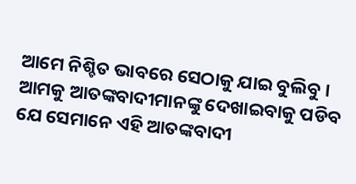ଆମେ ନିଶ୍ଚିତ ଭାବରେ ସେଠାକୁ ଯାଇ ବୁଲିବୁ । ଆମକୁ ଆତଙ୍କବାଦୀମାନଙ୍କୁ ଦେଖାଇବାକୁ ପଡିବ ଯେ ସେମାନେ ଏହି ଆତଙ୍କବାଦୀ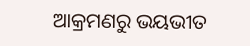ଆକ୍ରମଣରୁ ଭୟଭୀତ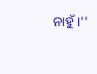ନାହୁଁ ।''